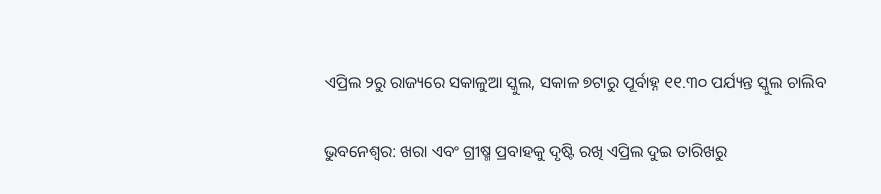ଏପ୍ରିଲ ୨ରୁ ରାଜ୍ୟରେ ସକାଳୁଆ ସ୍କୁଲ, ସକାଳ ୭ଟାରୁ ପୂର୍ବାହ୍ନ ୧୧.୩୦ ପର୍ଯ୍ୟନ୍ତ ସ୍କୁଲ ଚାଲିବ

ଭୁବନେଶ୍ବର: ଖରା ଏବଂ ଗ୍ରୀଷ୍ମ ପ୍ରବାହକୁ ଦୃଷ୍ଟି ରଖି ଏପ୍ରିଲ ଦୁଇ ତାରିଖରୁ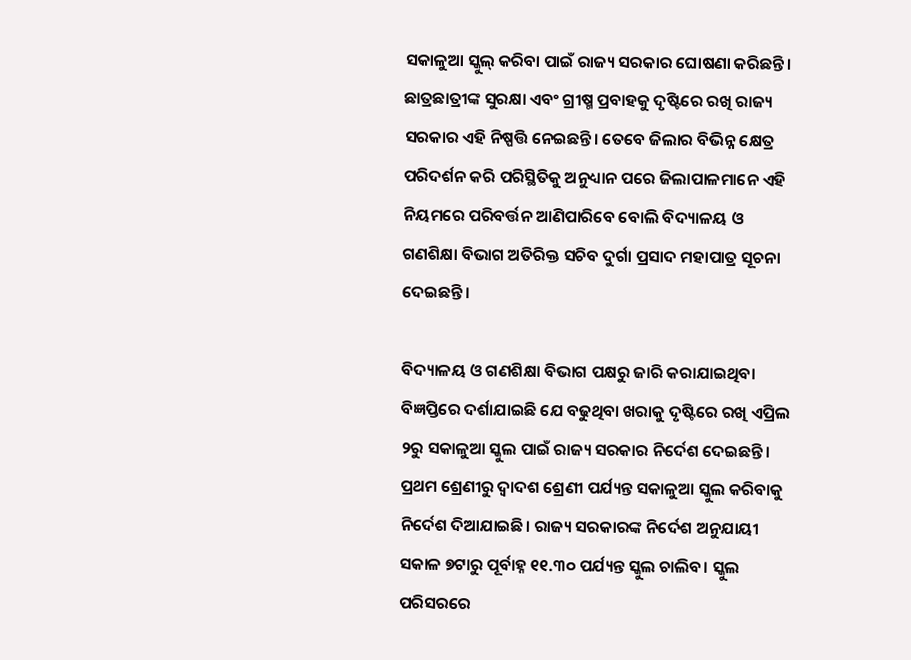ସକାଳୁଆ ସ୍କୁଲ୍‌ କରିବା ପାଇଁ ରାଜ୍ୟ ସରକାର ଘୋଷଣା କରିଛନ୍ତି। ଛାତ୍ରଛାତ୍ରୀଙ୍କ ସୁରକ୍ଷା ଏବଂ ଗ୍ରୀଷ୍ମ ପ୍ରବାହକୁ ଦୃଷ୍ଟିରେ ରଖି ରାଜ୍ୟ ସରକାର ଏହି ନିଷ୍ପତ୍ତି ନେଇଛନ୍ତି। ତେବେ ଜିଲାର ବିଭିନ୍ନ କ୍ଷେତ୍ର ପରିଦର୍ଶନ କରି ପରିସ୍ଥିତିକୁ ଅନୁଧ୍ୟାନ ପରେ ଜିଲାପାଳମାନେ ଏହି ନିୟମରେ ପରିବର୍ତ୍ତନ ଆଣିପାରିବେ ବୋଲି ବିଦ୍ୟାଳୟ ଓ ଗଣଶିକ୍ଷା ବିଭାଗ ଅତିରିକ୍ତ ସଚିବ ଦୁର୍ଗା ପ୍ରସାଦ ମହାପାତ୍ର ସୂଚନା ଦେଇଛନ୍ତି।

ବିଦ୍ୟାଳୟ ଓ ଗଣଶିକ୍ଷା ବିଭାଗ ପକ୍ଷରୁ ଜାରି କରାଯାଇଥିବା ବିଜ୍ଞପ୍ତିରେ ଦର୍ଶାଯାଇଛି ଯେ ବଢୁଥିବା ଖରାକୁ ଦୃଷ୍ଟିରେ ରଖି ଏପ୍ରିଲ ୨ରୁ ସକାଳୁଆ ସ୍କୁଲ ପାଇଁ ରାଜ୍ୟ ସରକାର ନିର୍ଦେଶ ଦେଇଛନ୍ତି। ପ୍ରଥମ ଶ୍ରେଣୀରୁ ଦ୍ବାଦଶ ଶ୍ରେଣୀ ପର୍ଯ୍ୟନ୍ତ ସକାଳୁଆ ସ୍କୁଲ କରିବାକୁ ନିର୍ଦେଶ ଦିଆଯାଇଛି। ରାଜ୍ୟ ସରକାରଙ୍କ ନିର୍ଦେଶ ଅନୁଯାୟୀ ସକାଳ ୭ଟାରୁ ପୂର୍ବାହ୍ନ ୧୧.୩୦ ପର୍ଯ୍ୟନ୍ତ ସ୍କୁଲ ଚାଲିବ। ସ୍କୁଲ ପରିସରରେ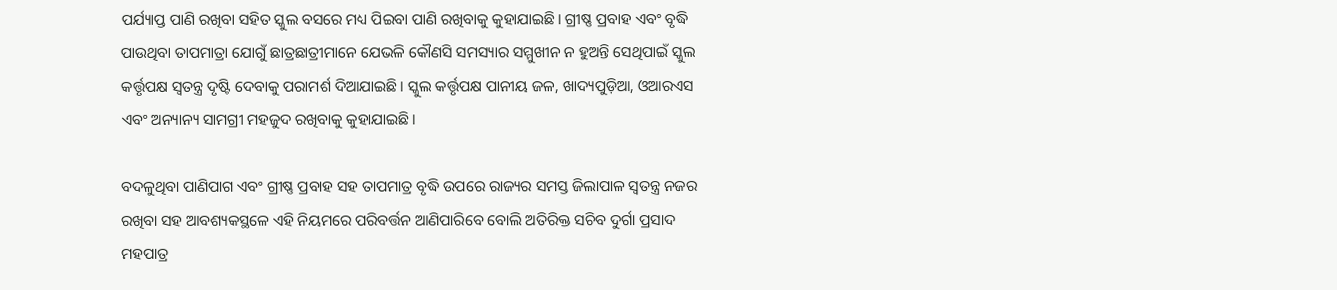ପର୍ଯ୍ୟାପ୍ତ ପାଣି ରଖିବା ସହିତ ସ୍କୁଲ ବସରେ ମଧ୍ୟ ପିଇବା ପାଣି ରଖିବାକୁ କୁହାଯାଇଛି। ଗ୍ରୀଷ୍ଣ ପ୍ରବାହ ଏବଂ ବୃଦ୍ଧି ପାଉଥିବା ତାପମାତ୍ରା ଯୋଗୁଁ ଛାତ୍ରଛାତ୍ରୀମାନେ ଯେଭଳି କୌଣସି ସମସ୍ୟାର ସମ୍ମୁଖୀନ ନ ହୁଅନ୍ତି ସେଥିପାଇଁ ସ୍କୁଲ କର୍ତ୍ତୃପକ୍ଷ ସ୍ବତନ୍ତ୍ର ଦୃଷ୍ଟି ଦେବାକୁ ପରାମର୍ଶ ଦିଆଯାଇଛି। ସ୍କୁଲ କର୍ତ୍ତୃପକ୍ଷ ପାନୀୟ ଜଳ, ଖାଦ୍ୟପୁଡ଼ିଆ, ଓଆରଏସ ଏବଂ ଅନ୍ୟାନ୍ୟ ସାମଗ୍ରୀ ମହଜୁଦ ରଖିବାକୁ କୁହାଯାଇଛି।

ବଦଳୁଥିବା ପାଣିପାଗ ଏବଂ ଗ୍ରୀଷ୍ଣ ପ୍ରବାହ ସହ ତାପମାତ୍ର ବୃଦ୍ଧି ଉପରେ ରାଜ୍ୟର ସମସ୍ତ ଜିଲାପାଳ ସ୍ବତନ୍ତ୍ର ନଜର ରଖିବା ସହ ଆବଶ୍ୟକସ୍ଥଳେ ଏହି ନିୟମରେ ପରିବର୍ତ୍ତନ ଆଣିପାରିବେ ବୋଲି ଅତିରିକ୍ତ ସଚିବ ଦୁର୍ଗା ପ୍ରସାଦ ମହପାତ୍ର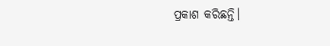ପ୍ରକାଶ କରିଛନ୍ତି।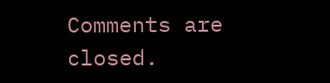Comments are closed.